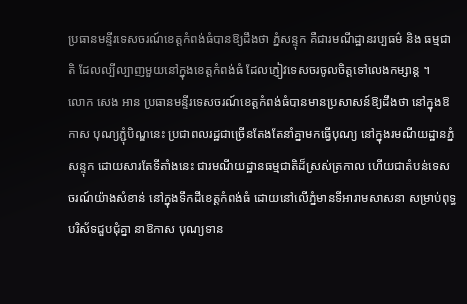ប្រធានមន្ទីរទេសចរណ៍ខេត្តកំពង់ធំបានឱ្យដឹងថា ភ្នំសន្ទុក គឺជារមណីដ្ឋានរប្បធម៌ និង ធម្មជាតិ ដែលល្បីល្បាញមួយនៅក្នុងខេត្តកំពង់ធំ ដែលភ្ញៀវទេសចរចូលចិត្តទៅលេងកម្សាន្ត ។
លោក សេង អាន ប្រធានមន្ទីរទេសចរណ៍ខេត្តកំពង់ធំបានមានប្រសាសន៍ឱ្យដឹងថា នៅក្នុងឱកាស បុណ្យភ្ជុំបិណ្ឌនេះ ប្រជាពលរដ្ឋជាច្រើនតែងតែនាំគ្នាមកធ្វើបុណ្យ នៅក្នុងរមណីយដ្ឋានភ្នំសន្ទុក ដោយសារតែទីតាំងនេះ ជារមណីយដ្ឋានធម្មជាតិដ៏ស្រស់ត្រកាល ហើយជាតំបន់ទេសចរណ៍យ៉ាងសំខាន់ នៅក្នុងទឹកដីខេត្ដកំពង់ធំ ដោយនៅលើភ្នំមានទីអារាមសាសនា សម្រាប់ពុទ្ធបរិស័ទជួបជុំគ្នា នាឱកាស បុណ្យទាន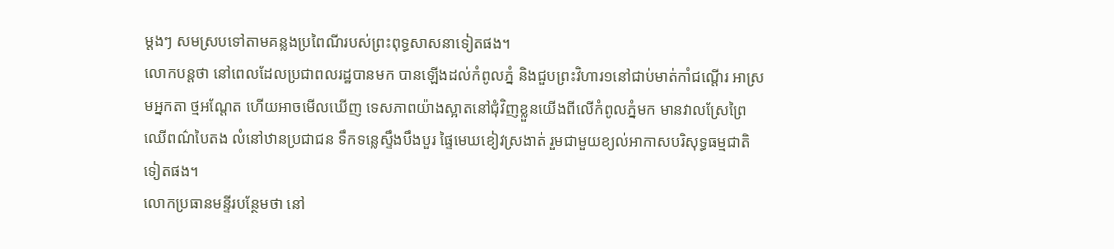ម្ដងៗ សមស្របទៅតាមគន្លងប្រពៃណីរបស់ព្រះពុទ្ធសាសនាទៀតផង។
លោកបន្តថា នៅពេលដែលប្រជាពលរដ្ឋបានមក បានឡើងដល់កំពូលភ្នំ និងជួបព្រះវិហារ១នៅជាប់មាត់កាំជណ្តើរ អាស្រមអ្នកតា ថ្មអណ្តែត ហើយអាចមើលឃើញ ទេសភាពយ៉ាងស្អាតនៅជុំវិញខ្លួនយើងពីលើកំពូលភ្នំមក មានវាលស្រែព្រៃឈើពណ៌បៃតង លំនៅឋានប្រជាជន ទឹកទន្លេស្ទឹងបឹងបួរ ផ្ទៃមេឃខៀវស្រងាត់ រួមជាមួយខ្យល់អាកាសបរិសុទ្ធធម្មជាតិទៀតផង។
លោកប្រធានមន្ទីរបន្ថែមថា នៅ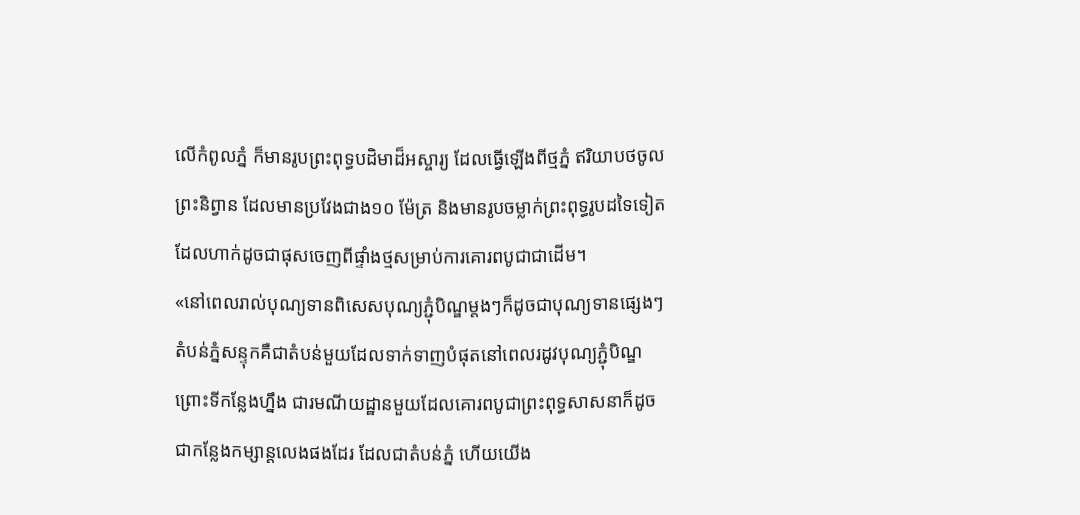លើកំពូលភ្នំ ក៏មានរូបព្រះពុទ្ធបដិមាដ៏អស្ចារ្យ ដែលធ្វើឡើងពីថ្មភ្នំ ឥរិយាបថចូលព្រះនិព្វាន ដែលមានប្រវែងជាង១០ ម៉ែត្រ និងមានរូបចម្លាក់ព្រះពុទ្ធរូបដទៃទៀត ដែលហាក់ដូចជាផុសចេញពីផ្ទាំងថ្មសម្រាប់ការគោរពបូជាជាដើម។
«នៅពេលរាល់បុណ្យទានពិសេសបុណ្យភ្ជុំបិណ្ឌម្តងៗក៏ដូចជាបុណ្យទានផ្សេងៗ តំបន់ភ្នំសន្ទុកគឺជាតំបន់មួយដែលទាក់ទាញបំផុតនៅពេលរដូវបុណ្យភ្ជុំបិណ្ឌ ព្រោះទីកន្លែងហ្នឹង ជារមណីយដ្ឋានមួយដែលគោរពបូជាព្រះពុទ្ធសាសនាក៏ដូចជាកន្លែងកម្សាន្តលេងផងដែរ ដែលជាតំបន់ភ្នំ ហើយយើង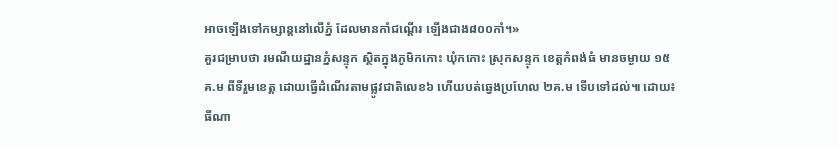អាចឡើងទៅកម្សាន្តនៅលើភ្នំ ដែលមានកាំជណ្តើរ ឡើងជាង៨០០កាំ។»
គួរជម្រាបថា រមណីយដ្ឋានភ្នំសន្ទុក ស្ថិតក្នុងភូមិកកោះ ឃុំកកោះ ស្រុកសន្ទុក ខេត្តកំពង់ធំ មានចម្ងាយ ១៥គ.ម ពីទីរួមខេត្ត ដោយធ្វើដំណើរតាមផ្លូវជាតិលេខ៦ ហើយបត់ឆ្វេងប្រហែល ២គ.ម ទើបទៅដល់៕ ដោយ៖ ធីណា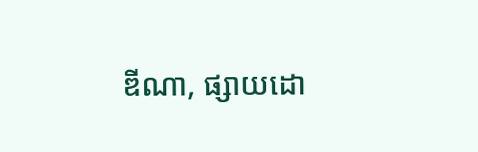ឌីណា, ផ្សាយដោ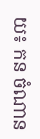យ៖ កន ចំណាន